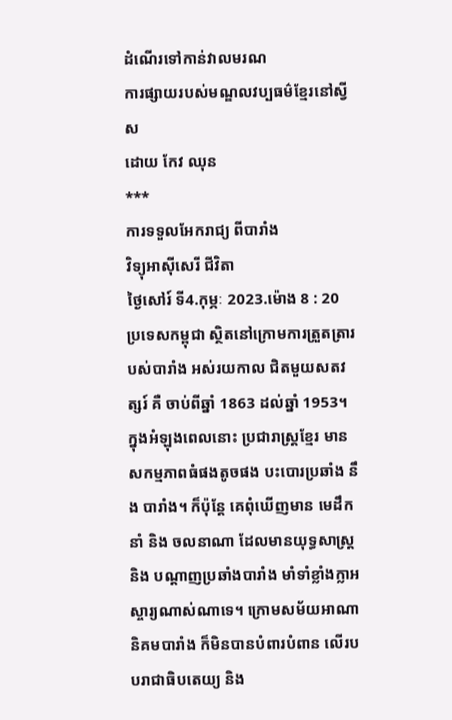ដំណើរទៅកាន់វាលមរណ
ការផ្សាយរបស់មណ្ឌលវប្បធម៌ខ្មែរនៅស្វីស
ដោយ កែវ ឈុន
***
ការទទួលអែករាជ្យ ពីបារាំង
វិទ្យុអាស៊ីសេរី ជីវិតា
ថ្ងៃសៅរ៍ ទី4.កុម្ភៈ 2023.ម៉ោង 8 : 20
ប្រទេសកម្ពុជា ស្ថិតនៅក្រោមការត្រួតត្រារបស់បារាំង អស់រយកាល ជិតមួយសតវត្សរ៍ គឺ ចាប់ពីឆ្នាំ 1863 ដល់ឆ្នាំ 1953។ ក្នុងអំឡុងពេលនោះ ប្រជារាស្រ្តខែ្មរ មានសកម្មភាពធំផងតូចផង បះបោរប្រឆាំង នឹង បារាំង។ ក៏ប៉ុនែ្ត គេពុំឃើញមាន មេដឹកនាំ និង ចលនាណា ដែលមានយុទ្ធសាស្រ្ត និង បណ្តាញប្រឆាំងបារាំង មាំទាំខ្លាំងក្លាអស្ចារ្យណាស់ណាទេ។ ក្រោមសម័យអាណានិគមបារាំង ក៏មិនបានបំពារបំពាន លើរបបរាជាធិបតេយ្យ និង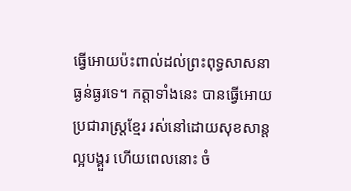ធ្វើអោយប៉ះពាល់ដល់ព្រះពុទ្ធសាសនាធ្ងន់ធ្ងរទេ។ កត្តាទាំងនេះ បានធ្វើអោយប្រជារាស្រ្តខែ្មរ រស់នៅដោយសុខសាន្តល្អបង្គួរ ហើយពេលនោះ ចំ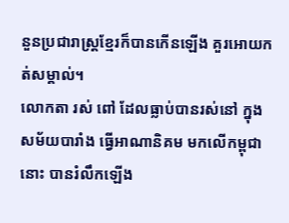នួនប្រជារាស្រ្តខែ្មរក៏បានកើនឡើង គួរអោយកត់សម្គាល់។
លោកតា រស់ ពៅ ដែលធ្លាប់បានរស់នៅ ក្នុងសម័យបារាំង ធ្វើអាណានិគម មកលើកម្ពុជានោះ បានរំលឹកឡើង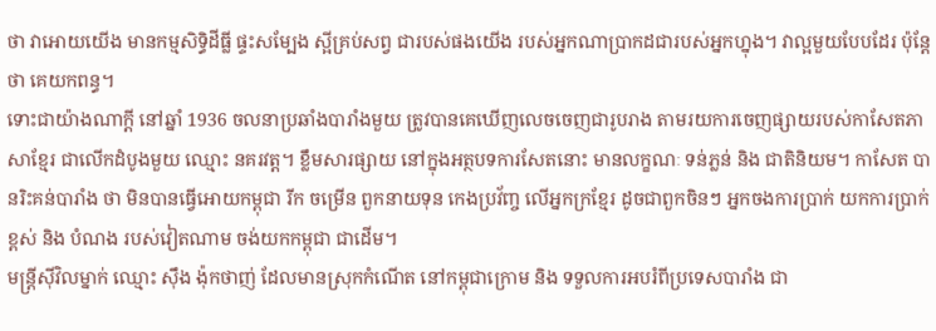ថា វាអោយយើង មានកម្មសិទ្ធិដីធ្លី ផ្ទះសមែ្បង ស្អីគ្រប់សព្វ ជារបស់ផងយើង របស់អ្នកណាប្រាកដជារបស់អ្នកហ្នុង។ វាល្អមួយបែបដែរ ប៉ុនែ្តថា គេយកពន្ធ។
ទោះជាយ៉ាងណាក្តី នៅឆ្នាំ 1936 ចលនាប្រឆាំងបារាំងមួយ ត្រូវបានគេឃើញលេចចេញជារូបរាង តាមរយការចេញផ្សាយរបស់កាសែតភាសាខែ្មរ ជាលើកដំបូងមួយ ឈ្មោះ នគរវត្ត។ ខ្លឹមសារផ្សាយ នៅក្នុងអត្ថបទការសែតនោះ មានលក្ខណៈ ទន់ភ្លន់ និង ជាតិនិយម។ កាសែត បានរិះគន់បារាំង ថា មិនបានធ្វើអោយកម្ពុជា រីក ចម្រើន ពួកនាយទុន កេងប្រវ័ញ្ច លើអ្នកក្រខែ្មរ ដូចជាពួកចិនៗ អ្នកចងការប្រាក់ យកការប្រាក់ខ្ពស់ និង បំណង របស់វៀតណាម ចង់យកកម្ពុជា ជាដើម។
មន្រ្តីស៊ីវិលម្នាក់ ឈ្មោះ ស៊ឹង ង៉ុកថាញ់ ដែលមានស្រុកកំណើត នៅកម្ពុជាក្រោម និង ទទួលការអបរំពីប្រទេសបារាំង ជា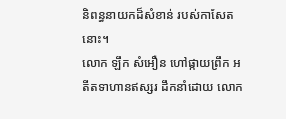និពន្ធនាយកដ៏សំខាន់ របស់កាសែតនោះ។
លោក ឡឹក សំអឿន ហៅផ្កាយព្រឹក អតីតទាហានឥស្សរ ដឹកនាំដោយ លោក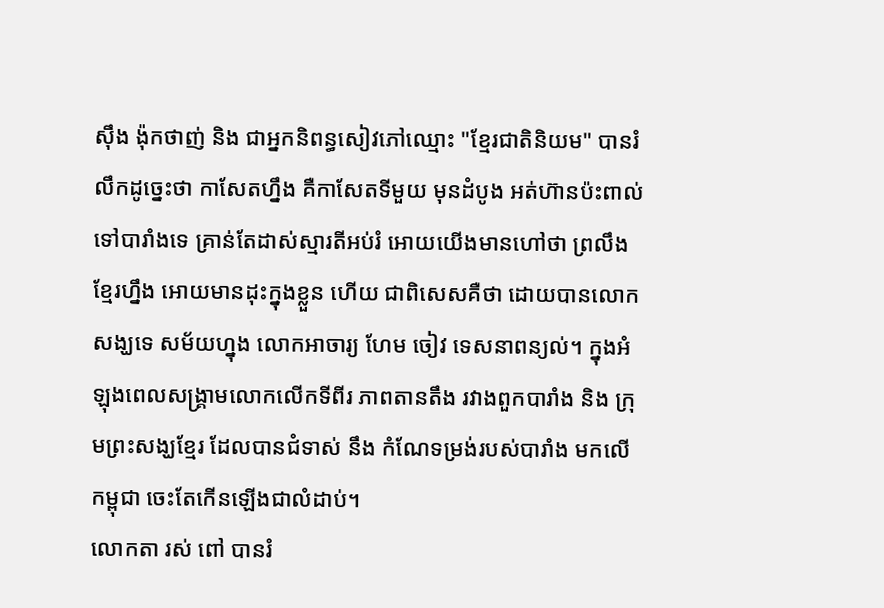ស៊ឹង ង៉ុកថាញ់ និង ជាអ្នកនិពន្ធសៀវភៅឈ្មោះ "ខែ្មរជាតិនិយម" បានរំលឹកដូចេ្នះថា កាសែតហ្នឹង គឺកាសែតទីមួយ មុនដំបូង អត់ហ៊ានប៉ះពាល់ទៅបារាំងទេ គ្រាន់តែដាស់ស្មារតីអប់រំ អោយយើងមានហៅថា ព្រលឹងខែ្មរហ្នឹង អោយមានដុះក្នុងខ្លួន ហើយ ជាពិសេសគឺថា ដោយបានលោកសង្ឃទេ សម័យហ្នុង លោកអាចារ្យ ហែម ចៀវ ទេសនាពន្យល់។ ក្នុងអំឡុងពេលសង្រ្គាមលោកលើកទីពីរ ភាពតានតឹង រវាងពួកបារាំង និង ក្រុមព្រះសង្ឃខែ្មរ ដែលបានជំទាស់ នឹង កំណែទម្រង់របស់បារាំង មកលើកម្ពុជា ចេះតែកើនឡើងជាលំដាប់។
លោកតា រស់ ពៅ បានរំ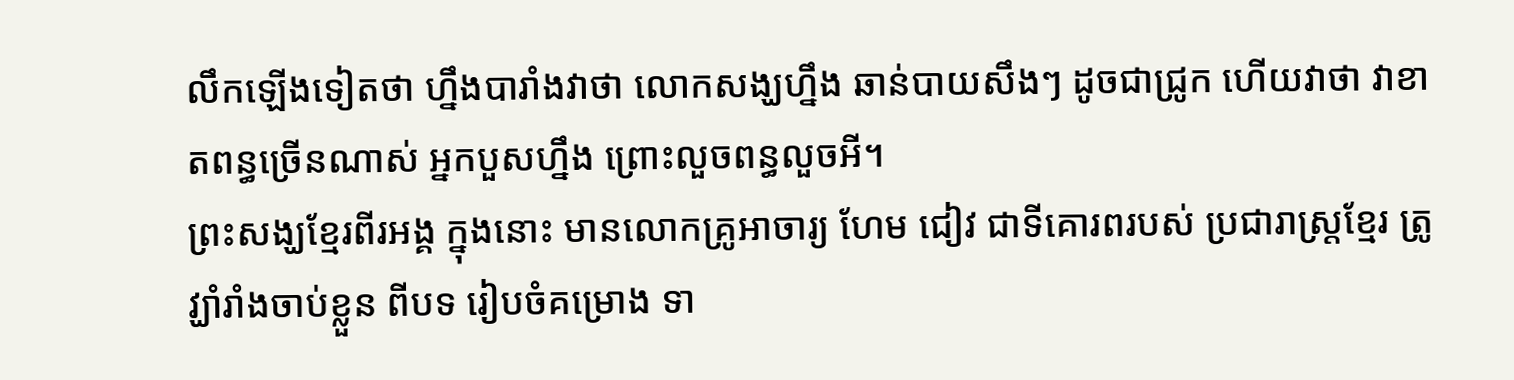លឹកឡើងទៀតថា ហ្នឹងបារាំងវាថា លោកសង្ឃហ្នឹង ឆាន់បាយសឹងៗ ដូចជាជ្រូក ហើយវាថា វាខាតពន្ធច្រើនណាស់ អ្នកបួសហ្នឹង ព្រោះលួចពន្ធលួចអី។
ព្រះសង្ឃខែ្មរពីរអង្គ ក្នុងនោះ មានលោកគ្រូអាចារ្យ ហែម ជៀវ ជាទីគោរពរបស់ ប្រជារាស្រ្តខែ្មរ ត្រូវ្ឃាំរាំងចាប់ខ្លួន ពីបទ រៀបចំគម្រោង ទា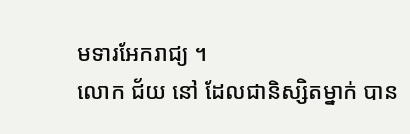មទារអែករាជ្យ ។
លោក ជ័យ នៅ ដែលជានិស្សិតម្នាក់ បាន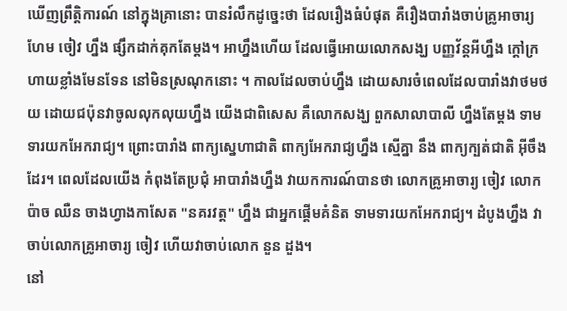ឃើញព្រឹត្តិការណ៍ នៅក្នុងគ្រានោះ បានរំលឹកដូចេ្នះថា ដែលរឿងធំបំផុត គឺរឿងបារាំងចាប់គ្រូអាចារ្យ ហែម ចៀវ ហ្នឹង ផ្សឹកដាក់គុកតែម្តង។ អាហ្នឹងហើយ ដែលធ្វើអោយលោកសង្ឃ បញ្ញវ័ន្តអីហ្នឹង ក្តៅក្រហាយខ្លាំងមែនទែន នៅមិនស្រណុកនោះ ។ កាលដែលចាប់ហ្នឹង ដោយសារចំពេលដែលបារាំងវាថមថយ ដោយជប៉ុនវាចូលលុកលុយហ្នឹង យើងជាពិសេស គឺលោកសង្ឃ ពួកសាលាបាលី ហ្នឹងតែម្តង ទាមទារយកអែករាជ្យ។ ព្រោះបារាំង ពាក្យសេ្នហាជាតិ ពាក្យអែករាជ្យហ្នឹង ស្មើគ្នា នឹង ពាក្យក្បត់ជាតិ អ៊ីចឹងដែរ។ ពេលដែលយើង កំពុងតែប្រជុំ អាបារាំងហ្នឹង វាយកការណ៍បានថា លោកគ្រូអាចារ្យ ចៀវ លោក ប៉ាច ឈឺន ចាងហ្វាងកាសែត "នគរវត្ត" ហ្នឹង ជាអ្នកផ្តើមគំនិត ទាមទារយកអែករាជ្យ។ ដំបូងហ្នឹង វាចាប់លោកគ្រូអាចារ្យ ចៀវ ហើយវាចាប់លោក នួន ដួង។
នៅ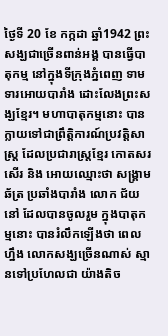ថៃ្ងទី 20 ខែ កក្កដា ឆ្នាំ1942 ព្រះសង្ឃជាច្រើនពាន់អង្គ បានធ្វើបាតុកម្ម នៅក្នុងទីក្រុងភ្នំពេញ ទាមទារអោយបារាំង ដោះលែងព្រះសង្ឃខែ្មរ។ មហាបាតុកម្មនោះ បានក្លាយទៅជាព្រឹត្តិការណ៍ប្រវត្តិសាស្រ្ត ដែលប្រជារាស្រ្តខែ្មរ កោតសរសើរ និង អោយឈ្មោះថា សង្រ្គាមឆ័ត្រ ប្រឆាំងបារាំង លោក ជ័យ នៅ ដែលបានចូលរួម ក្នុងបាតុកម្មនោះ បានរំលឹកឡើងថា ពេលហ្នឹង លោកសង្ឃច្រើនណាស់ ស្មានទៅប្រហែលជា យ៉ាងតិច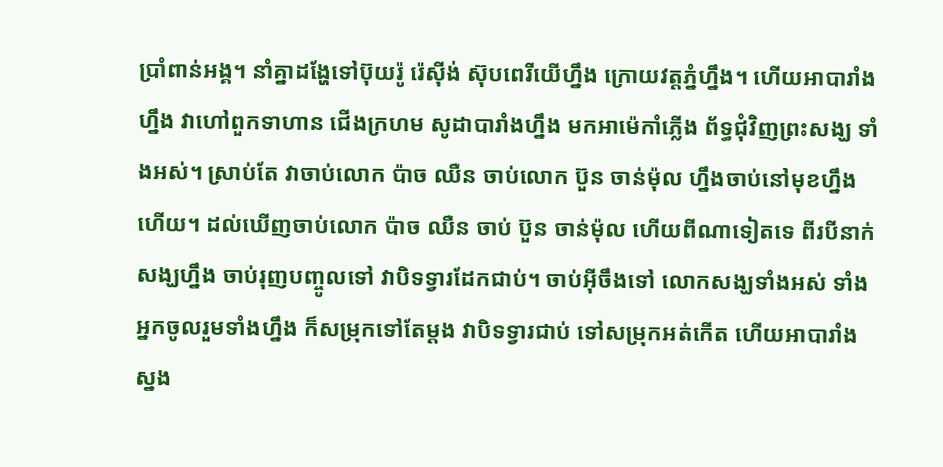ប្រាំពាន់អង្គ។ នាំគ្នាដងែ្ហទៅប៊ុយរ៉ូ រ៉េស៊ីង់ ស៊ុបពេរីយើហ្នឹង ក្រោយវត្តភ្នំហ្នឹង។ ហើយអាបារាំងហ្នឹង វាហៅពួកទាហាន ជើងក្រហម សូដាបារាំងហ្នឹង មកអាម៉េកាំភ្លើង ព័ទ្ធជុំវិញព្រះសង្ឃ ទាំងអស់។ ស្រាប់តែ វាចាប់លោក ប៉ាច ឈឺន ចាប់លោក ប៊ួន ចាន់ម៉ុល ហ្នឹងចាប់នៅមុខហ្នឹង ហើយ។ ដល់ឃើញចាប់លោក ប៉ាច ឈឺន ចាប់ ប៊ួន ចាន់ម៉ុល ហើយពីណាទៀតទេ ពីរបីនាក់ សង្ឃហ្នឹង ចាប់រុញបញ្ចូលទៅ វាបិទទ្វារដែកជាប់។ ចាប់អ៊ីចឹងទៅ លោកសង្ឃទាំងអស់ ទាំងអ្នកចូលរួមទាំងហ្នឹង ក៏សម្រុកទៅតែម្តង វាបិទទ្វារជាប់ ទៅសម្រុកអត់កើត ហើយអាបារាំង ស្នង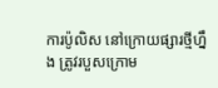ការប៉ូលិស នៅក្រោយផ្សារថ្មីហ្នឹង ត្រូវរបួសក្រោម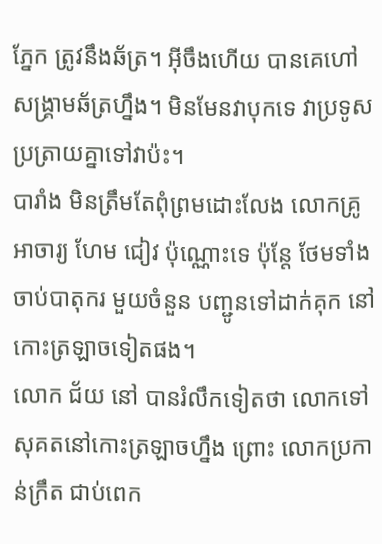ភែ្នក ត្រូវនឹងឆ័ត្រ។ អ៊ីចឹងហើយ បានគេហៅ សង្រ្គាមឆ័ត្រហ្នឹង។ មិនមែនវាបុកទេ វាប្រទូសប្រត្រាយគ្នាទៅវាប៉ះ។
បារាំង មិនត្រឹមតែពុំព្រមដោះលែង លោកគ្រូអាចារ្យ ហែម ជៀវ ប៉ុណ្ណោះទេ ប៉ុនែ្ត ថែមទាំង ចាប់បាតុករ មួយចំនួន បញ្ជូនទៅដាក់គុក នៅកោះត្រឡាចទៀតផង។
លោក ជ័យ នៅ បានរំលឹកទៀតថា លោកទៅសុគតនៅកោះត្រឡាចហ្នឹង ព្រោះ លោកប្រកាន់ក្រឹត ជាប់ពេក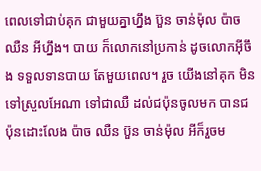ពេលទៅជាប់គុក ជាមួយគ្នាហ្នឹង ប៊ួន ចាន់ម៉ុល ប៉ាច ឈឺន អីហ្នឹង។ បាយ ក៏លោកនៅប្រកាន់ ដូចលោកអ៊ីចឹង ទទួលទានបាយ តែមួយពេល។ រួច យើងនៅគុក មិនទៅស្រួលអែណា ទៅជាឈឺ ដល់ជប៉ុនចូលមក បានជប៉ុនដោះលែង ប៉ាច ឈឺន ប៊ួន ចាន់ម៉ុល អីក៏រួចម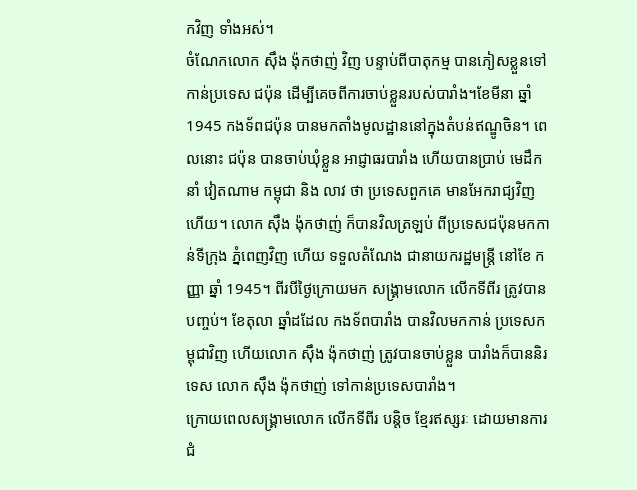កវិញ ទាំងអស់។
ចំណែកលោក ស៊ឹង ង៉ុកថាញ់ វិញ បន្ទាប់ពីបាតុកម្ម បានភៀសខ្លួនទៅកាន់ប្រទេស ជប៉ុន ដើម្បីគេចពីការចាប់ខ្លួនរបស់បារាំង។ខែមីនា ឆ្នាំ 1945 កងទ័ពជប៉ុន បានមកតាំងមូលដ្ឋាននៅក្នុងតំបន់ឥណ្ឌូចិន។ ពេលនោះ ជប៉ុន បានចាប់ឃុំខ្លួន អាជ្ញាធរបារាំង ហើយបានប្រាប់ មេដឹកនាំ វៀតណាម កម្ពុជា និង លាវ ថា ប្រទេសពួកគេ មានអែករាជ្យវិញហើយ។ លោក ស៊ឹង ង៉ុកថាញ់ ក៏បានវិលត្រឡប់ ពីប្រទេសជប៉ុនមកកាន់ទីក្រុង ភ្នំពេញវិញ ហើយ ទទួលតំណែង ជានាយករដ្ឋមន្រ្តី នៅខែ កញ្ញា ឆ្នាំ 1945។ ពីរបីថៃ្ងក្រោយមក សង្រ្គាមលោក លើកទីពីរ ត្រូវបានបញ្ចប់។ ខែតុលា ឆ្នាំដដែល កងទ័ពបារាំង បានវិលមកកាន់ ប្រទេសកម្ពុជាវិញ ហើយលោក ស៊ឹង ង៉ុកថាញ់ ត្រូវបានចាប់ខ្លួន បារាំងក៏បាននិរទេស លោក ស៊ឹង ង៉ុកថាញ់ ទៅកាន់ប្រទេសបារាំង។
ក្រោយពេលសង្រ្គាមលោក លើកទីពីរ បន្តិច ខែ្មរឥស្សរៈ ដោយមានការជំ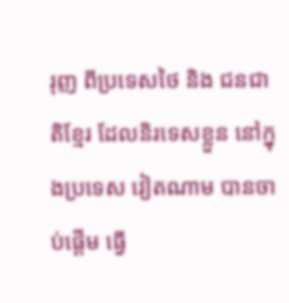រុញ ពីប្រទេសថៃ និង ជនជាតិខែ្មរ ដែលនិរទេសខ្លួន នៅក្នុងប្រទេស វៀតណាម បានចាប់ផ្តើម ធ្វើ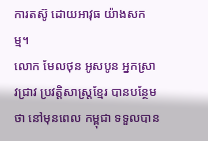ការតស៊ូ ដោយអាវុធ យ៉ាងសកម្ម។
លោក មែលថុន អូសបូន អ្នកស្រាវជ្រាវ ប្រវត្តិសាស្រ្តខែ្មរ បានបនែ្ថមថា នៅមុនពេល កម្ពុជា ទទួលបាន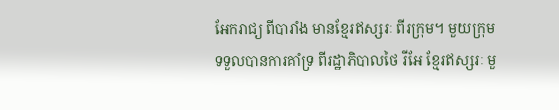អែករាជ្យ ពីបារាំង មានខែ្មរឥស្សរៈ ពីរក្រុម។ មួយក្រុម ទទួលបានការគាំទ្រ ពីរដ្ឋាភិបាលថៃ រីអែ ខែ្មរឥស្សរៈ មួ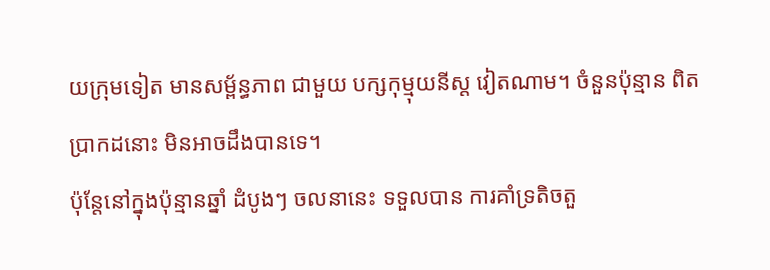យក្រុមទៀត មានសម្ព័ន្ធភាព ជាមួយ បក្សកុម្មុយនីស្ត វៀតណាម។ ចំនួនប៉ុន្មាន ពិតប្រាកដនោះ មិនអាចដឹងបានទេ។
ប៉ុនែ្តនៅក្នុងប៉ុន្មានឆ្នាំ ដំបូងៗ ចលនានេះ ទទួលបាន ការគាំទ្រតិចតួ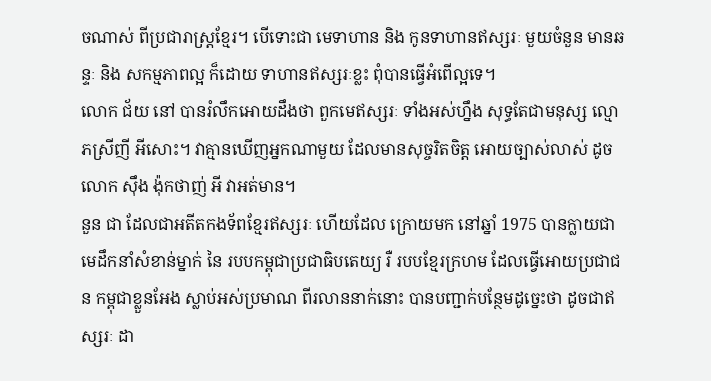ចណាស់ ពីប្រជារាស្រ្តខែ្មរ។ បើទោះជា មេទាហាន និង កូនទាហានឥស្សរៈ មួយចំនួន មានឆន្ទៈ និង សកម្មភាពល្អ ក៏ដោយ ទាហានឥស្សរៈខ្លះ ពុំបានធ្វើអំពើល្អទេ។
លោក ជ័យ នៅ បានរំលឹកអោយដឹងថា ពួកមេឥស្សរៈ ទាំងអស់ហ្នឹង សុទ្ធតែជាមនុស្ស ល្មោភស្រីញី អីសោះ។ វាគ្មានឃើញអ្នកណាមួយ ដែលមានសុច្ចរិតចិត្ត អោយច្បាស់លាស់ ដូចលោក ស៊ឹង ង៉ុកថាញ់ អី វាអត់មាន។
នួន ជា ដែលជាអតីតកងទ័ពខែ្មរឥស្សរៈ ហើយដែល ក្រោយមក នៅឆ្នាំ 1975 បានក្លាយជា មេដឹកនាំសំខាន់ម្នាក់ នៃ របបកម្ពុជាប្រជាធិបតេយ្យ រឺ របបខែ្មរក្រហម ដែលធ្វើអោយប្រជាជន កម្ពុជាខ្លួនអែង ស្លាប់អស់ប្រមាណ ពីរលាននាក់នោះ បានបញ្ជាក់បនែ្ថមដូចេ្នះថា ដូចជាឥស្សរៈ ដា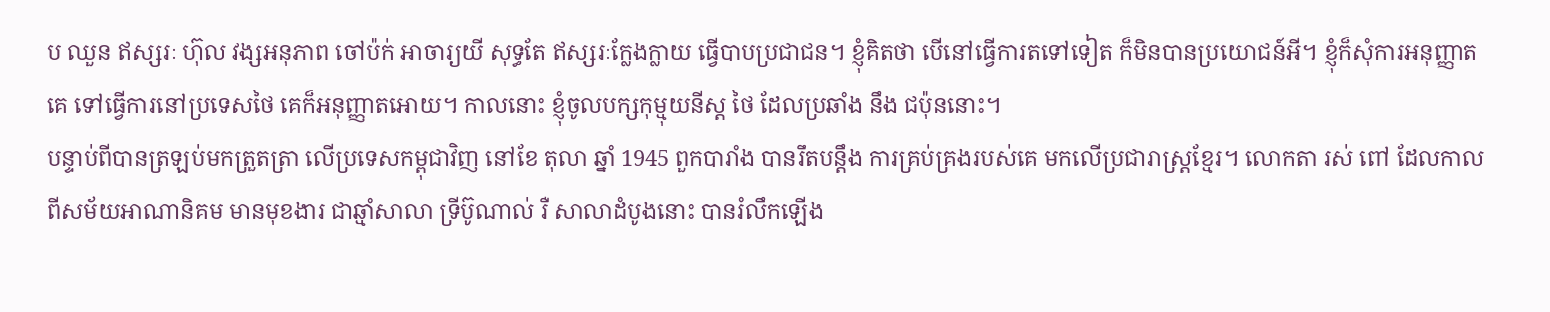ប ឈួន ឥស្សរៈ ហ៊ុល វង្សអនុភាព ចៅប៉ក់ អាចារ្យយី សុទ្ធតែ ឥស្សរៈកែ្លងក្លាយ ធ្វើបាបប្រជាជន។ ខ្ញុំគិតថា បើនៅធ្វើការតទៅទៀត ក៏មិនបានប្រយោជន៍អី។ ខ្ញុំក៏សុំការអនុញ្ញាតគេ ទៅធ្វើការនៅប្រទេសថៃ គេក៏អនុញ្ញាតអោយ។ កាលនោះ ខ្ញុំចូលបក្សកុម្មុយនីស្ត ថៃ ដែលប្រឆាំង នឹង ជប៉ុននោះ។
បន្ទាប់ពីបានត្រឡប់មកត្រួតត្រា លើប្រទេសកម្ពុជាវិញ នៅខែ តុលា ឆ្នាំ 1945 ពួកបារាំង បានរឹតបន្តឹង ការគ្រប់គ្រងរបស់គេ មកលើប្រជារាស្រ្តខែ្មរ។ លោកតា រស់ ពៅ ដែលកាលពីសម័យអាណានិគម មានមុខងារ ជាឆ្មាំសាលា ទ្រីប៊ូណាល់ រឺ សាលាដំបូងនោះ បានរំលឹកឡើង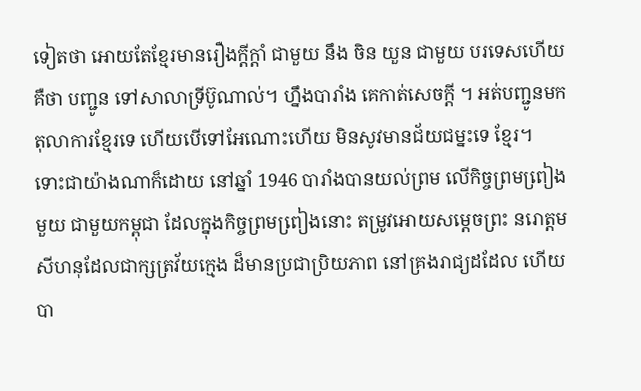ទៀតថា អោយតែខែ្មរមានរឿងក្តីក្តាំ ជាមួយ នឹង ចិន យួន ជាមួយ បរទេសហើយ គឺថា បញ្ជូន ទៅសាលាទ្រីប៊ូណាល់។ ហ្នឹងបារាំង គេកាត់សេចក្តី ។ អត់បញ្ជូនមក តុលាការខែ្មរទេ ហើយបើទៅអែណោះហើយ មិនសូវមានជ័យជម្នះទេ ខែ្មរ។
ទោះជាយ៉ាងណាក៏ដោយ នៅឆ្នាំ 1946 បារាំងបានយល់ព្រម លើកិច្ចព្រមពៀ្រងមួយ ជាមួយកម្ពុជា ដែលក្នុងកិច្ចព្រមពៀ្រងនោះ តម្រូវអោយសមេ្តចព្រះ នរោត្តម សីហនុដែលជាក្សត្រវ័យកេ្មង ដ៏មានប្រជាប្រិយភាព នៅគ្រងរាជ្យដដែល ហើយបា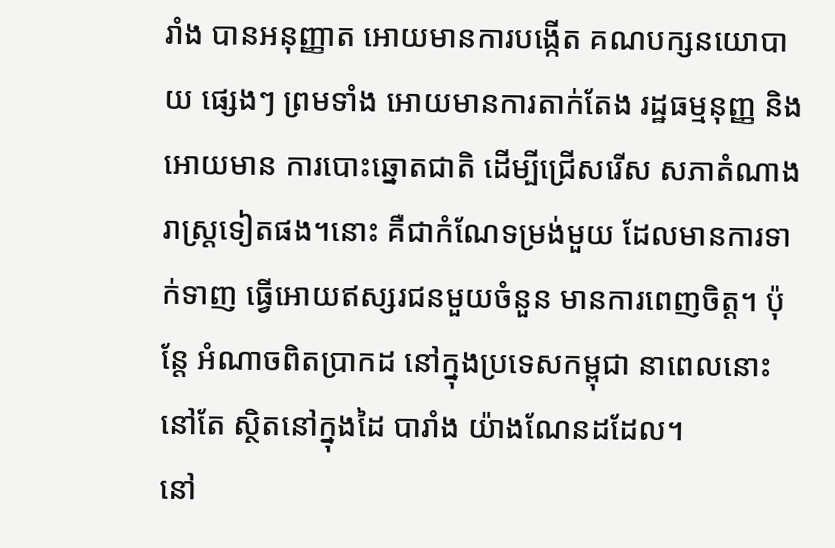រាំង បានអនុញ្ញាត អោយមានការបង្កើត គណបក្សនយោបាយ ផេ្សងៗ ព្រមទាំង អោយមានការតាក់តែង រដ្ឋធម្មនុញ្ញ និង អោយមាន ការបោះឆ្នោតជាតិ ដើម្បីជ្រើសរើស សភាតំណាងរាស្រ្តទៀតផង។នោះ គឺជាកំណែទម្រង់មួយ ដែលមានការទាក់ទាញ ធ្វើអោយឥស្សរជនមួយចំនួន មានការពេញចិត្ត។ ប៉ុនែ្ត អំណាចពិតប្រាកដ នៅក្នុងប្រទេសកម្ពុជា នាពេលនោះ នៅតែ ស្ថិតនៅក្នុងដៃ បារាំង យ៉ាងណែនដដែល។
នៅ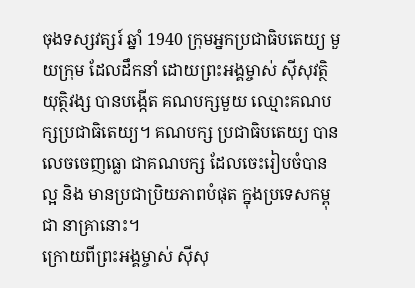ចុងទស្សវត្សរ៍ ឆ្នាំ 1940 ក្រុមអ្នកប្រជាធិបតេយ្យ មួយក្រុម ដែលដឹកនាំ ដោយព្រះអង្គម្ចាស់ ស៊ីសុវត្ថិ យុត្ថិវង្ស បានបង្កើត គណបក្សមួយ ឈ្មោះគណបក្សប្រជាធិតេយ្យ។ គណបក្ស ប្រជាធិបតេយ្យ បានលេចចេញធ្លោ ជាគណបក្ស ដែលចេះរៀបចំបានល្អ និង មានប្រជាប្រិយភាពបំផុត ក្នុងប្រទេសកម្ពុជា នាគ្រានោះ។
ក្រោយពីព្រះអង្គម្ចាស់ ស៊ីសុ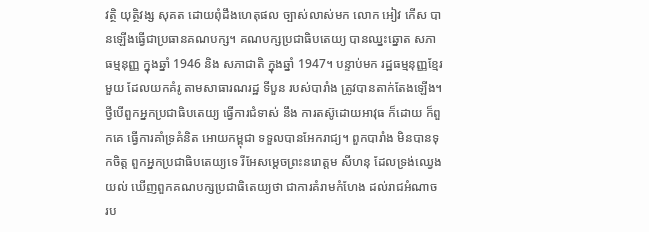វត្ថិ យុត្ថិវង្ស សុគត ដោយពុំដឹងហេតុផល ច្បាស់លាស់មក លោក អៀវ កើស បានឡើងធ្វើជាប្រធានគណបក្ស។ គណបក្សប្រជាធិបតេយ្យ បានឈ្នះឆ្នោត សភាធម្មនុញ្ញ ក្នុងឆ្នាំ 1946 និង សភាជាតិ ក្នុងឆ្នាំ 1947។ បន្ទាប់មក រដ្ឋធម្មនុញ្ញខែ្មរមួយ ដែលយកគំរូ តាមសាធារណរដ្ឋ ទីបួន របស់បារាំង ត្រូវបានតាក់តែងឡើង។
ថ្វីបើពួកអ្នកប្រជាធិបតេយ្យ ធ្វើការជំទាស់ នឹង ការតស៊ូដោយអាវុធ ក៏ដោយ ក៏ពួកគេ ធ្វើការគាំទ្រគំនិត អោយកម្ពុជា ទទួលបានអែករាជ្យ។ ពួកបារាំង មិនបានទុកចិត្ត ពួកអ្នកប្រជាធិបតេយ្យទេ រីអែសមេ្តចព្រះនរោត្តម សីហនុ ដែលទ្រង់ឈេ្វងយល់ ឃើញពួកគណបក្សប្រជាធិតេយ្យថា ជាការគំរាមកំហែង ដល់រាជអំណាច រប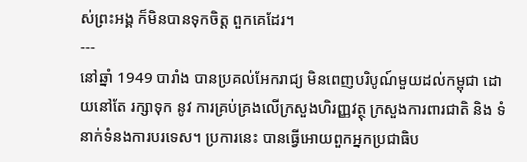ស់ព្រះអង្គ ក៏មិនបានទុកចិត្ត ពួកគេដែរ។
---
នៅឆ្នាំ 1949 បារាំង បានប្រគល់អែករាជ្យ មិនពេញបរិបូណ៍មួយដល់កម្ពុជា ដោយនៅតែ រក្សាទុក នូវ ការគ្រប់គ្រងលើក្រសួងហិរញ្ញវត្ថុ ក្រសួងការពារជាតិ និង ទំនាក់ទំនងការបរទេស។ ប្រការនេះ បានធ្វើអោយពួកអ្នកប្រជាធិប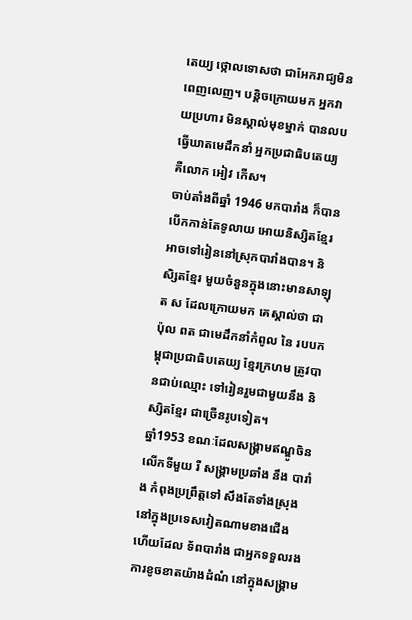តេយ្យ ថ្កោលទោសថា ជាអែករាជ្យមិនពេញលេញ។ បន្តិចក្រោយមក អ្នកវាយប្រហារ មិនស្គាល់មុខម្នាក់ បានលបធ្វើឃាតមេដឹកនាំ អ្នកប្រជាធិបតេយ្យ គឺលោក អៀវ កើស។
ចាប់តាំងពីឆ្នាំ 1946 មកបារាំង ក៏បានបើកកាន់តែទូលាយ អោយនិស្សិតខែ្មរ អាចទៅរៀននៅស្រុកបារាំងបាន។ និសិ្សតខែ្មរ មួយចំនួនក្នុងនោះមានសាឡុត ស ដែលក្រោយមក គេស្គាល់ថា ជា ប៉ុល ពត ជាមេដឹកនាំកំពូល នៃ របបកម្ពុជាប្រជាធិបតេយ្យ ខែ្មរក្រហម ត្រូវបានជាប់ឈ្មោះ ទៅរៀនរួមជាមួយនឹង និស្សិតខែ្មរ ជាច្រើនរូបទៀត។
ឆ្នាំ1953 ខណៈដែលសង្រ្គាមឥណ្ឌូចិន លើកទីមួយ រឺ សង្រ្គាមប្រឆាំង នឹង បារាំង កំពុងប្រព្រឹត្តទៅ សឹងតែទាំងស្រុង នៅក្នុងប្រទេសវៀតណាមខាងជើង ហើយដែល ទ័ពបារាំង ជាអ្នកទទួលរង ការខូចខាតយ៉ាងដំណំ នៅក្នុងសង្រ្គាម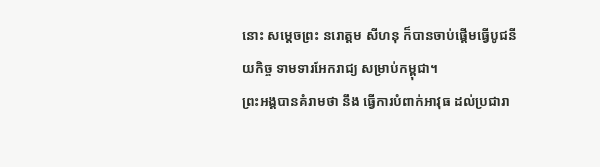នោះ សមេ្តចព្រះ នរោត្តម សីហនុ ក៏បានចាប់ផ្តើមធ្វើបូជនីយកិច្ច ទាមទារអែករាជ្យ សម្រាប់កម្ពុជា។
ព្រះអង្គបានគំរាមថា នឹង ធ្វើការបំពាក់អាវុធ ដល់ប្រជារា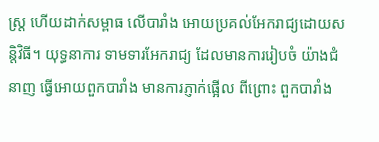ស្រ្ត ហើយដាក់សម្ពាធ លើបារាំង អោយប្រគល់អែករាជ្យដោយសន្តិវិធី។ យុទ្ធនាការ ទាមទារអែករាជ្យ ដែលមានការរៀបចំ យ៉ាងជំនាញ ធ្វើអោយពួកបារាំង មានការភ្ញាក់ផ្អើល ពីព្រោះ ពួកបារាំង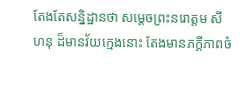តែងតែសន្និដ្ឋានថា សមេ្តចព្រះនរោត្តម សីហនុ ដ៏មានវ័យកេ្មងនោះ តែងមានភក្តីភាពចំ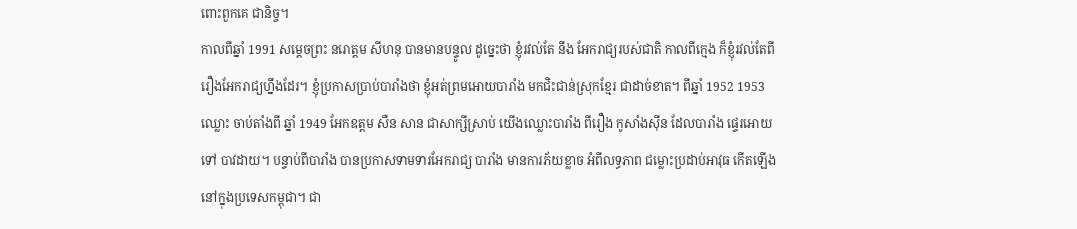ពោះពួកគេ ជានិច្ច។
កាលពីឆ្នាំ 1991 សមេ្តចព្រះ នរោត្តម សីហនុ បានមានបន្ទូល ដូចេ្នះថា ខ្ញុំរវល់តែ នឹង អែករាជ្យរបស់ជាតិ កាលពីកេ្មង ក៏ខ្ញុំរវល់តែពីរឿងអែករាជ្យហ្នឹងដែរ។ ខ្ញុំប្រកាសប្រាប់បារាំងថា ខ្ញុំអត់ព្រមអោយបារាំង មកជិះជាន់ស្រុកខែ្មរ ជាដាច់ខាត។ ពីឆ្នាំ 1952 1953 ឈ្លោះ ចាប់តាំងពី ឆ្នាំ 1949 អែកឧត្តម សឺន សាន ជាសាក្សីស្រាប់ យើងឈ្លោះបារាំង ពីរឿង កូសាំងស៊ីន ដែលបារាំង ផេ្ទរអោយទៅ បាវដាយ។ បន្ទាប់ពីបារាំង បានប្រកាសទាមទារអែករាជ្យ បារាំង មានការភ័យខ្លាច អំពីលទ្ធភាព ជម្លោះប្រដាប់អាវុធ កើតឡើងនៅក្នុងប្រទេសកម្ពុជា។ ជា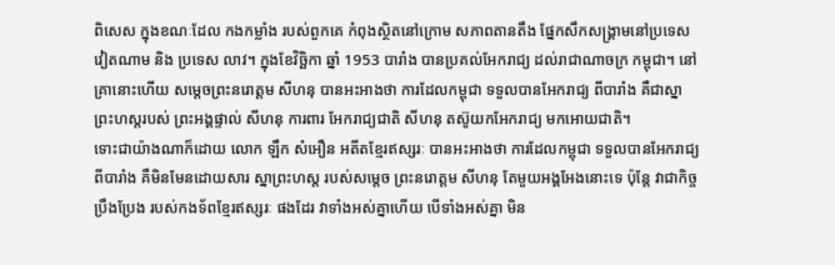ពិសេស ក្នុងខណៈដែល កងកម្លាំង របស់ពួកគេ កំពុងស្ថិតនៅក្រោម សភាពតានតឹង ផែ្នកសឹកសង្រ្គាមនៅប្រទេសវៀតណាម និង ប្រទេស លាវ។ ក្នុងខែវិច្ឆិកា ឆ្នាំ 1953 បារាំង បានប្រគល់អែករាជ្យ ដល់រាជាណាចក្រ កម្ពុជា។ នៅគ្រានោះហើយ សមេ្តចព្រះនរោត្តម សីហនុ បានអះអាងថា ការដែលកម្ពុជា ទទួលបានអែករាជ្យ ពីបារាំង គឺជាស្នាព្រះហស្តរបស់ ព្រះអង្គផ្ទាល់ សីហនុ ការពារ អែករាជ្យជាតិ សីហនុ តស៊ូយកអែករាជ្យ មកអោយជាតិ។
ទោះជាយ៉ាងណាក៏ដោយ លោក ឡឹក សំអឿន អតីតខែ្មរឥស្សរៈ បានអះអាងថា ការដែលកម្ពុជា ទទួលបានអែករាជ្យ ពីបារាំង គឺមិនមែនដោយសារ ស្នាព្រះហស្ត របស់សមេ្តច ព្រះនរោត្តម សីហនុ តែមួយអង្គអែងនោះទេ ប៉ុនែ្ត វាជាកិច្ចប្រឹងប្រែង របស់កងទ័ពខែ្មរឥស្សរៈ ផងដែរ វាទាំងអស់គ្នាហើយ បើទាំងអស់គ្នា មិន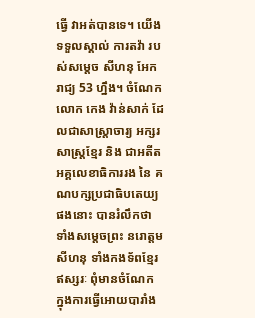ធ្វើ វាអត់បានទេ។ យើងទទួលស្គាល់ ការតវ៉ា របស់សមេ្តច សីហនុ អែករាជ្យ 53 ហ្នឹង។ ចំណែកលោក កេង វ៉ាន់សាក់ ដែលជាសាស្រ្តាចារ្យ អក្សរសាស្រ្តខែ្មរ និង ជាអតីត អគ្គលេខាធិការរង នៃ គណបក្សប្រជាធិបតេយ្យ ផងនោះ បានរំលឹកថា ទាំងសមេ្តចព្រះ នរោត្តម សីហនុ ទាំងកងទ័ពខែ្មរឥស្សរៈ ពុំមានចំណែក ក្នុងការធ្វើអោយបារាំង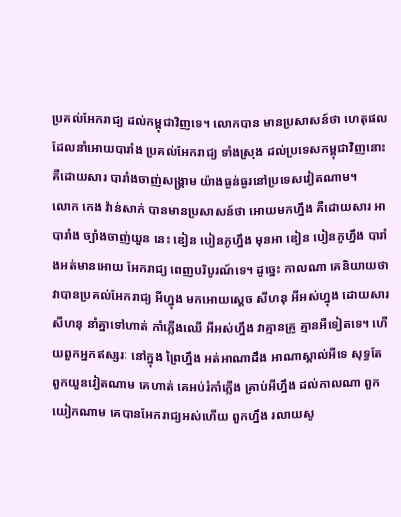ប្រគល់អែករាជ្យ ដល់កម្ពុជាវិញទេ។ លោកបាន មានប្រសាសន៍ថា ហេតុផលដែលនាំអោយបារាំង ប្រគល់អែករាជ្យ ទាំងស្រុង ដល់ប្រទេសកម្ពុជាវិញនោះ គឺដោយសារ បារាំងចាញ់សង្រ្គាម យ៉ាងធ្ងន់ធ្ងរនៅប្រទេសវៀតណាម។
លោក កេង វ៉ាន់សាក់ បានមានប្រសាសន៍ថា អោយមកហ្នឹង គឺដោយសារ អាបារាំង ច្បាំងចាញ់យួន នេះ ឌៀន បៀនភូហ្នឹង មុនអា ឌៀន បៀនភូហ្នឹង បារាំងអត់មានអោយ អែករាជ្យ ពេញបរិបូរណ៍ទេ។ ដូចេ្នះ កាលណា គេនិយាយថា វាបានប្រគល់អែករាជ្យ អីហ្នុង មកអោយសេ្តច សីហនុ អីអស់ហ្នុង ដោយសារ សីហនុ នាំគ្នាទៅហាត់ កាំភ្លើងឈើ អីអស់ហ្នឹង វាគ្មានគ្រូ គ្មានអីទៀតទេ។ ហើយពួកអ្នកឥស្សរៈ នៅក្នុង ព្រៃហ្នឹង អត់អាណាដឹង អាណាស្គាល់អីទេ សុទ្ធតែពួកយួនវៀតណាម គេហាត់ គេអប់រំកាំភ្លើង គ្រាប់អីហ្នឹង ដល់កាលណា ពួកយៀកណាម គេបានអែករាជ្យអស់ហើយ ពួកហ្នឹង រលាយសូ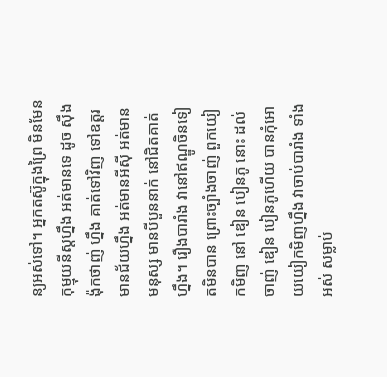ន្យអស់ទៅ។ អ្នកតស៊ូក្នុងព្រៃ មិនមែន កុម្មុយនីស្តហ្នឹង អត់មានទេ ដូច ស៊ឹង ង៉ុកថាញ់ ហ្នឹង គាត់ទៅវិញ ទៅឧត្តរមានជ័យហ្នឹង អត់មានអីស៊ី អត់មានមនុស្ស មានបីបួននាក់ នៅជិតគាត់ហ្នឹង។ រឿងបារាំង វានៅឥណ្ឌូចិនទៀតមិនបាន ព្រោះច្បាំងចាញ់ ពួកយៀកមិញ នៅ ឌៀន បៀនភូ នោះ ដល់ចាញ់ ឌៀន បៀនភូហើយ បានកុំអោយយៀកមិញហ្នឹង វាចាប់បារាំង ទាំងអស់ សម្លាប់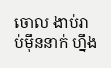ចោល ងាប់រាប់ម៉ឹននាក់ ហ្នឹង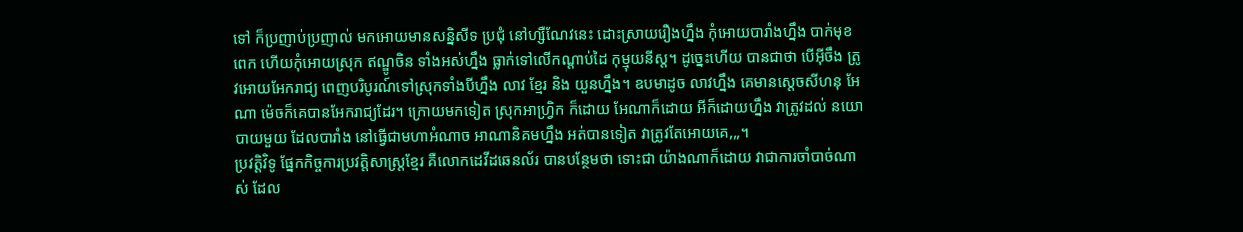ទៅ ក៏ប្រញាប់ប្រញាល់ មកអោយមានសន្និសីទ ប្រជុំ នៅហ្សឺណែវនេះ ដោះស្រាយរឿងហ្នឹង កុំអោយបារាំងហ្នឹង បាក់មុខពេក ហើយកុំអោយស្រុក ឥណ្ឌូចិន ទាំងអស់ហ្នឹង ធ្លាក់ទៅលើកណ្តាប់ដៃ កុម្មុយនីស្ត។ ដូចេ្នះហើយ បានជាថា បើអ៊ីចឹង ត្រូវអោយអែករាជ្យ ពេញបរិបូរណ៍ទៅស្រុកទាំងបីហ្នឹង លាវ ខែ្មរ និង យួនហ្នឹង។ ឧបមាដូច លាវហ្នឹង គេមានសេ្តចសីហនុ អែណា ម៉េចក៏គេបានអែករាជ្យដែរ។ ក្រោយមកទៀត ស្រុកអាហ្រ្វិក ក៏ដោយ អែណាក៏ដោយ អីក៏ដោយហ្នឹង វាត្រូវដល់ នយោបាយមួយ ដែលបារាំង នៅធ្វើជាមហាអំណាច អាណានិគមហ្នឹង អត់បានទៀត វាត្រូវតែអោយគេ,,,។
ប្រវត្តិវិទូ ផែ្នកកិច្ចការប្រវត្តិសាស្រ្តខែ្មរ គឺលោកដេវីដឆេនល័រ បានបនែ្ថមថា ទោះជា យ៉ាងណាក៏ដោយ វាជាការចាំបាច់ណាស់ ដែល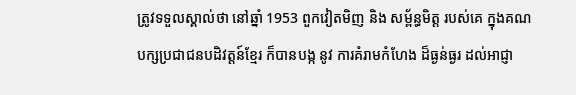ត្រូវទទួលស្គាល់ថា នៅឆ្នាំ 1953 ពួកវៀតមិញ និង សម្ព័ន្ធមិត្ត របស់គេ ក្នុងគណបក្សប្រជាជនបដិវត្តន៍ខែ្មរ ក៏បានបង្ក នូវ ការគំរាមកំហែង ដ៏ធ្ងន់ធ្ងរ ដល់អាជ្ញា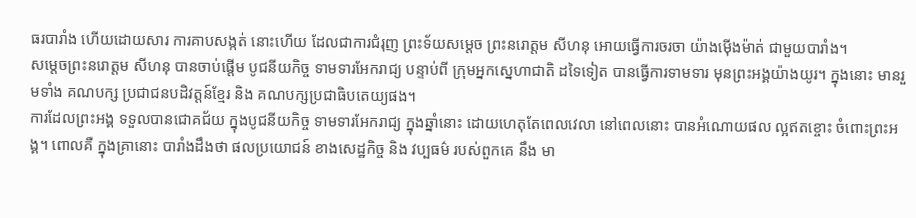ធរបារាំង ហើយដោយសារ ការគាបសង្កត់ នោះហើយ ដែលជាការជំរុញ ព្រះទ័យសមេ្តច ព្រះនរោត្តម សីហនុ អោយធ្វើការចរចា យ៉ាងម៉ើងម៉ាត់ ជាមួយបារាំង។
សមេ្តចព្រះនរោត្តម សីហនុ បានចាប់ផ្តើម បូជនីយកិច្ច ទាមទារអែករាជ្យ បន្ទាប់ពី ក្រុមអ្នកសេ្នហាជាតិ ដទៃទៀត បានធ្វើការទាមទារ មុនព្រះអង្គយ៉ាងយូរ។ ក្នុងនោះ មានរួមទាំង គណបក្ស ប្រជាជនបដិវត្តន៍ខែ្មរ និង គណបក្សប្រជាធិបតេយ្យផង។
ការដែលព្រះអង្គ ទទួលបានជោគជ័យ ក្នុងបូជនីយកិច្ច ទាមទារអែករាជ្យ ក្នុងឆ្នាំនោះ ដោយហេតុតែពេលវេលា នៅពេលនោះ បានអំណោយផល ល្អឥតខ្ចោះ ចំពោះព្រះអង្គ។ ពោលគឺ ក្នុងគ្រានោះ បារាំងដឹងថា ផលប្រយោជន៍ ខាងសេដ្ឋកិច្ច និង វប្បធម៌ របស់ពួកគេ នឹង មា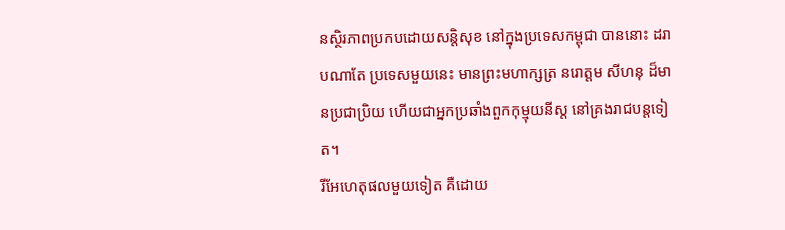នសិ្ថរភាពប្រកបដោយសន្តិសុខ នៅក្នុងប្រទេសកម្ពុជា បាននោះ ដរាបណាតែ ប្រទេសមួយនេះ មានព្រះមហាក្សត្រ នរោត្តម សីហនុ ដ៏មានប្រជាប្រិយ ហើយជាអ្នកប្រឆាំងពួកកុម្មុយនីស្ត នៅគ្រងរាជបន្តទៀត។
រីអែហេតុផលមួយទៀត គឺដោយ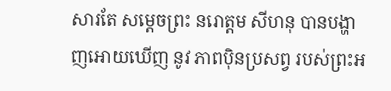សារតែ សមេ្តចព្រះ នរោត្តម សីហនុ បានបង្ហាញអោយឃើញ នូវ ភាពប៉ិនប្រសព្វ របស់ព្រះអ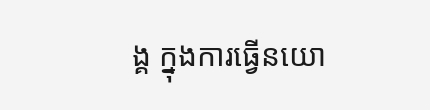ង្គ ក្នុងការធ្វើនយោ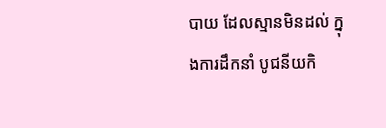បាយ ដែលស្មានមិនដល់ ក្នុងការដឹកនាំ បូជនីយកិ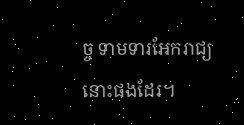ច្ច ទាមទារអែករាជ្យនោះផងដែរ។